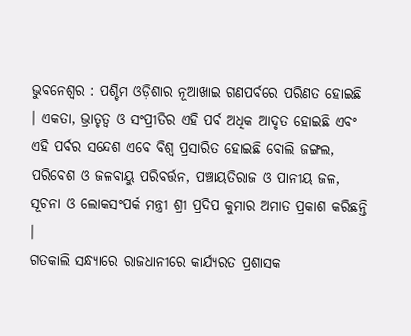ଭୁବନେଶ୍ୱର : ପଶ୍ଚିମ ଓଡ଼ିଶାର ନୂଆଖାଇ ଗଣପର୍ବରେ ପରିଣତ ହୋଇଛି । ଏକତା, ଭ୍ରାତୃତ୍ୱ ଓ ସଂପ୍ରୀତିର ଏହି ପର୍ବ ଅଧିକ ଆଦୃତ ହୋଇଛି ଏବଂ ଏହି ପର୍ବର ସନ୍ଦେଶ ଏବେ ବିଶ୍ୱ ପ୍ରସାରିତ ହୋଇଛି ବୋଲି ଜଙ୍ଗଲ, ପରିବେଶ ଓ ଜଳବାୟୁ ପରିବର୍ତ୍ତନ, ପଞ୍ଚାୟତିରାଜ ଓ ପାନୀୟ ଜଳ, ସୂଚନା ଓ ଲୋକସଂପର୍କ ମନ୍ତ୍ରୀ ଶ୍ରୀ ପ୍ରଦିପ କୁମାର ଅମାତ ପ୍ରକାଶ କରିଛନ୍ତି ।
ଗତକାଲି ସନ୍ଧ୍ୟାରେ ରାଜଧାନୀରେ କାର୍ଯ୍ୟରତ ପ୍ରଶାସକ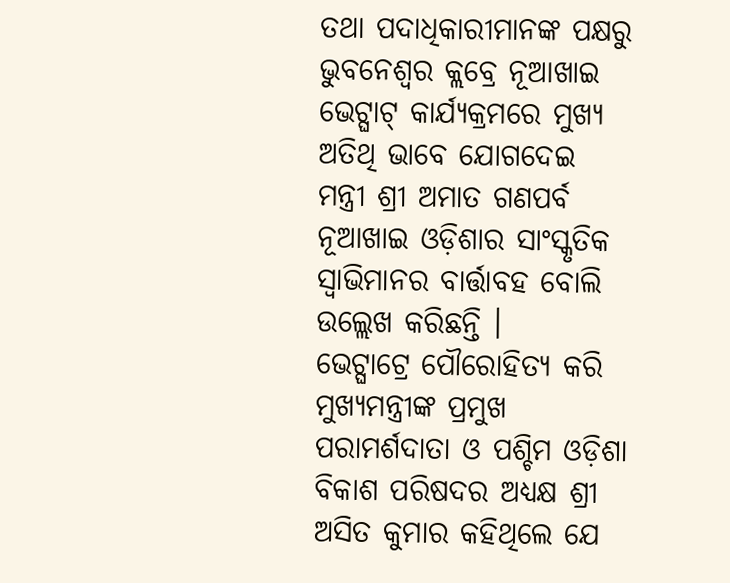ତଥା ପଦାଧିକାରୀମାନଙ୍କ ପକ୍ଷରୁ ଭୁବନେଶ୍ୱର କ୍ଲବ୍ରେ ନୂଆଖାଇ ଭେଟ୍ଘାଟ୍ କାର୍ଯ୍ୟକ୍ରମରେ ମୁଖ୍ୟ ଅତିଥି ଭାବେ ଯୋଗଦେଇ ମନ୍ତ୍ରୀ ଶ୍ରୀ ଅମାତ ଗଣପର୍ବ ନୂଆଖାଇ ଓଡ଼ିଶାର ସାଂସ୍କୃତିକ ସ୍ୱାଭିମାନର ବାର୍ତ୍ତାବହ ବୋଲି ଉଲ୍ଲେଖ କରିଛନ୍ତି ।
ଭେଟ୍ଘାଟ୍ରେ ପୌରୋହିତ୍ୟ କରି ମୁଖ୍ୟମନ୍ତ୍ରୀଙ୍କ ପ୍ରମୁଖ ପରାମର୍ଶଦାତା ଓ ପଶ୍ଚିମ ଓଡ଼ିଶା ବିକାଶ ପରିଷଦର ଅଧ୍ୟକ୍ଷ ଶ୍ରୀ ଅସିତ କୁମାର କହିଥିଲେ ଯେ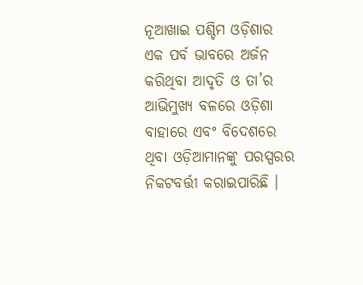ନୂଆଖାଇ ପଶ୍ଚିମ ଓଡ଼ିଶାର ଏକ ପର୍ବ ଭାବରେ ଅର୍ଜନ କରିଥିବା ଆଦୃତି ଓ ତା’ର ଆଭିମୁଖ୍ୟ ବଳରେ ଓଡ଼ିଶା ବାହାରେ ଏବଂ ବିଦେଶରେ ଥିବା ଓଡ଼ିଆମାନଙ୍କୁ ପରସ୍ପରର ନିକଟବର୍ତ୍ତୀ କରାଇପାରିଛି ।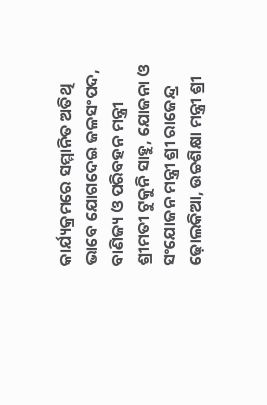କାର୍ଯ୍ୟକ୍ରମରେ ସମ୍ମାନିତ ଅତିଥି ଭାବେ ଯୋଗଦେଇ ଜଳସଂପଦ, ବାଣିଜ୍ୟ ଓ ପରିବହନ ମନ୍ତ୍ରୀ ଶ୍ରୀମତୀ ଟୁକୁନି ସାହୁ, ଯୋଜନା ଓ ସଂଯୋଜନ ମନ୍ତ୍ରୀ ଶ୍ରୀ ରାଜେନ୍ଦ୍ର ଢ଼ୋଲକିଆ, ଉଚ୍ଚଶିକ୍ଷା ମନ୍ତ୍ରୀ ଶ୍ରୀ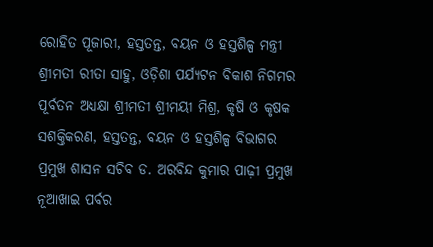ରୋହିତ ପୂଜାରୀ, ହସ୍ତତନ୍ତ, ବୟନ ଓ ହସ୍ତଶିଳ୍ପ ମନ୍ତ୍ରୀ ଶ୍ରୀମତୀ ରୀତା ସାହୁ, ଓଡ଼ିଶା ପର୍ଯ୍ୟଟନ ବିକାଶ ନିଗମର ପୂର୍ବତନ ଅଧ୍ୟକ୍ଷା ଶ୍ରୀମତୀ ଶ୍ରୀମୟୀ ମିଶ୍ର, କୃଷି ଓ କୃଷକ ସଶକ୍ତିକରଣ, ହସ୍ତତନ୍ତ, ବୟନ ଓ ହସ୍ତଶିଳ୍ପ ବିଭାଗର ପ୍ରମୁଖ ଶାସନ ସଚିବ ଡ. ଅରବିନ୍ଦ କୁମାର ପାଢ଼ୀ ପ୍ରମୁଖ ନୂଆଖାଇ ପର୍ବର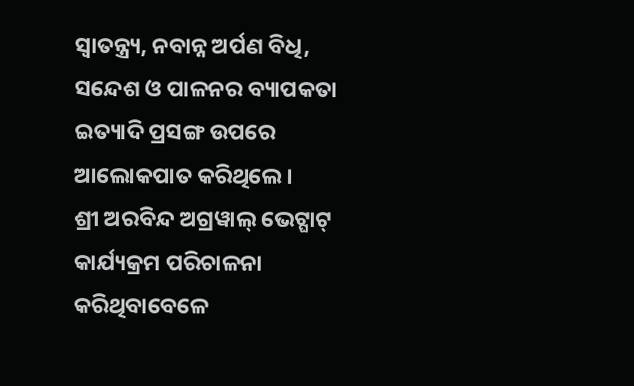ସ୍ୱାତନ୍ତ୍ର୍ୟ, ନବାନ୍ନ ଅର୍ପଣ ବିଧି, ସନ୍ଦେଶ ଓ ପାଳନର ବ୍ୟାପକତା ଇତ୍ୟାଦି ପ୍ରସଙ୍ଗ ଉପରେ ଆଲୋକପାତ କରିଥିଲେ ।
ଶ୍ରୀ ଅରବିନ୍ଦ ଅଗ୍ରୱାଲ୍ ଭେଟ୍ଘାଟ୍ କାର୍ଯ୍ୟକ୍ରମ ପରିଚାଳନା କରିଥିବାବେଳେ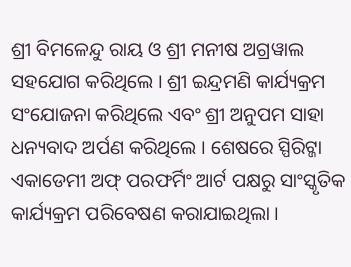ଶ୍ରୀ ବିମଳେନ୍ଦୁ ରାୟ ଓ ଶ୍ରୀ ମନୀଷ ଅଗ୍ରୱାଲ ସହଯୋଗ କରିଥିଲେ । ଶ୍ରୀ ଇନ୍ଦ୍ରମଣି କାର୍ଯ୍ୟକ୍ରମ ସଂଯୋଜନା କରିଥିଲେ ଏବଂ ଶ୍ରୀ ଅନୁପମ ସାହା ଧନ୍ୟବାଦ ଅର୍ପଣ କରିଥିଲେ । ଶେଷରେ ସ୍ପିରିଟ୍ଜା ଏକାଡେମୀ ଅଫ୍ ପରଫର୍ମିଂ ଆର୍ଟ ପକ୍ଷରୁ ସାଂସ୍କୃତିକ କାର୍ଯ୍ୟକ୍ରମ ପରିବେଷଣ କରାଯାଇଥିଲା ।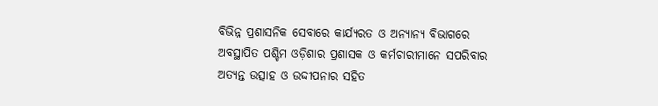ବିଭିନ୍ନ ପ୍ରଶାସନିକ ସେବାରେ କାର୍ଯ୍ୟରତ ଓ ଅନ୍ୟାନ୍ୟ ବିଭାଗରେ ଅବସ୍ଥାପିତ ପଶ୍ଚିମ ଓଡ଼ିଶାର ପ୍ରଶାସକ ଓ କର୍ମଚାରୀମାନେ ସପରିବାର ଅତ୍ୟନ୍ତ ଉତ୍ସାହ ଓ ଉଦ୍ଦୀପନାର ସହିତ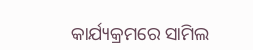କାର୍ଯ୍ୟକ୍ରମରେ ସାମିଲ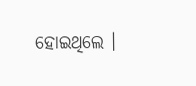ହୋଇଥିଲେ ।